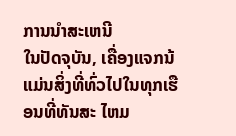ການນໍາສະເຫນີ
ໃນປັດຈຸບັນ, ເຄື່ອງແຈກນ້ ແມ່ນສິ່ງທີ່ທົ່ວໄປໃນທຸກເຮືອນທີ່ທັນສະ ໄຫມ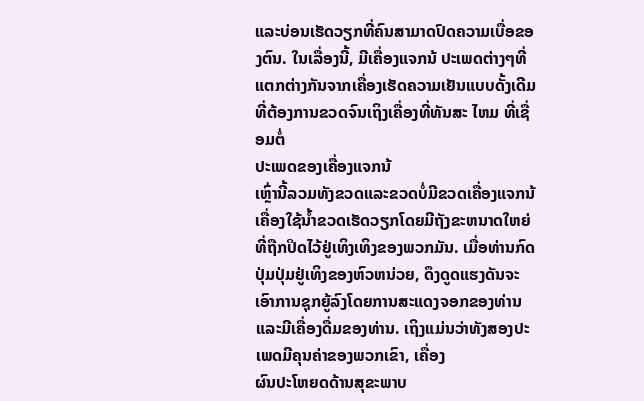ແລະບ່ອນເຮັດວຽກທີ່ຄົນສາມາດປົດຄວາມເບື່ອຂອງຕົນ. ໃນເລື່ອງນີ້, ມີເຄື່ອງແຈກນ້ ປະເພດຕ່າງໆທີ່ແຕກຕ່າງກັນຈາກເຄື່ອງເຮັດຄວາມເຢັນແບບດັ້ງເດີມທີ່ຕ້ອງການຂວດຈົນເຖິງເຄື່ອງທີ່ທັນສະ ໄຫມ ທີ່ເຊື່ອມຕໍ່
ປະເພດຂອງເຄື່ອງແຈກນ້
ເຫຼົ່ານີ້ລວມທັງຂວດແລະຂວດບໍ່ມີຂວດເຄື່ອງແຈກນ້ ເຄື່ອງໃຊ້ນ້ຳຂວດເຮັດວຽກໂດຍມີຖັງຂະຫນາດໃຫຍ່ທີ່ຖືກປິດໄວ້ຢູ່ເທິງເທິງຂອງພວກມັນ. ເມື່ອທ່ານກົດປຸ່ມປຸ່ມຢູ່ເທິງຂອງຫົວຫນ່ວຍ, ດຶງດູດແຮງດັນຈະເອົາການຊຸກຍູ້ລົງໂດຍການສະແດງຈອກຂອງທ່ານແລະມີເຄື່ອງດື່ມຂອງທ່ານ. ເຖິງແມ່ນວ່າທັງສອງປະເພດມີຄຸນຄ່າຂອງພວກເຂົາ, ເຄື່ອງ
ຜົນປະໂຫຍດດ້ານສຸຂະພາບ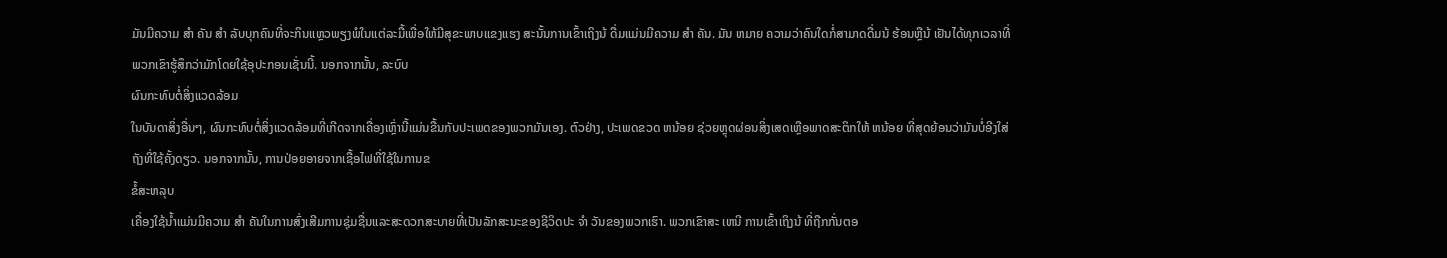ມັນມີຄວາມ ສໍາ ຄັນ ສໍາ ລັບບຸກຄົນທີ່ຈະກິນແຫຼວພຽງພໍໃນແຕ່ລະມື້ເພື່ອໃຫ້ມີສຸຂະພາບແຂງແຮງ ສະນັ້ນການເຂົ້າເຖິງນ້ ດື່ມແມ່ນມີຄວາມ ສໍາ ຄັນ. ມັນ ຫມາຍ ຄວາມວ່າຄົນໃດກໍ່ສາມາດດື່ມນ້ ຮ້ອນຫຼືນ້ ເຢັນໄດ້ທຸກເວລາທີ່ພວກເຂົາຮູ້ສຶກວ່າມັກໂດຍໃຊ້ອຸປະກອນເຊັ່ນນີ້. ນອກຈາກນັ້ນ, ລະບົບ
ຜົນກະທົບຕໍ່ສິ່ງແວດລ້ອມ
ໃນບັນດາສິ່ງອື່ນໆ, ຜົນກະທົບຕໍ່ສິ່ງແວດລ້ອມທີ່ເກີດຈາກເຄື່ອງເຫຼົ່ານີ້ແມ່ນຂື້ນກັບປະເພດຂອງພວກມັນເອງ. ຕົວຢ່າງ, ປະເພດຂວດ ຫນ້ອຍ ຊ່ວຍຫຼຸດຜ່ອນສິ່ງເສດເຫຼືອພາດສະຕິກໃຫ້ ຫນ້ອຍ ທີ່ສຸດຍ້ອນວ່າມັນບໍ່ອີງໃສ່ຖັງທີ່ໃຊ້ຄັ້ງດຽວ. ນອກຈາກນັ້ນ, ການປ່ອຍອາຍຈາກເຊື້ອໄຟທີ່ໃຊ້ໃນການຂ
ຂໍ້ສະຫລຸບ
ເຄື່ອງໃຊ້ນໍ້າແມ່ນມີຄວາມ ສໍາ ຄັນໃນການສົ່ງເສີມການຊຸ່ມຊື່ນແລະສະດວກສະບາຍທີ່ເປັນລັກສະນະຂອງຊີວິດປະ ຈໍາ ວັນຂອງພວກເຮົາ. ພວກເຂົາສະ ເຫນີ ການເຂົ້າເຖິງນ້ ທີ່ຖືກກັ່ນຕອ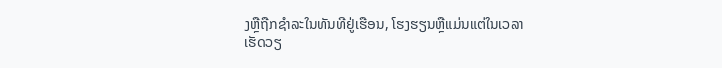ງຫຼືຖືກຊໍາລະໃນທັນທີຢູ່ເຮືອນ, ໂຮງຮຽນຫຼືແມ່ນແຕ່ໃນເວລາເຮັດວຽ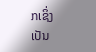ກເຊິ່ງເປັນ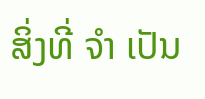ສິ່ງທີ່ ຈໍາ ເປັນ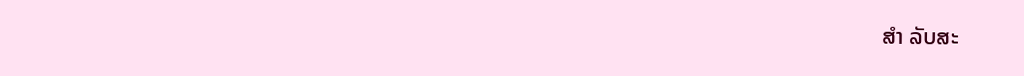ສໍາ ລັບສະ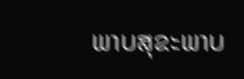ພາບສຸຂະພາບ